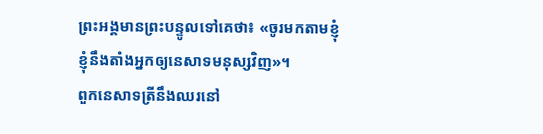ព្រះអង្គមានព្រះបន្ទូលទៅគេថា៖ «ចូរមកតាមខ្ញុំ ខ្ញុំនឹងតាំងអ្នកឲ្យនេសាទមនុស្សវិញ»។
ពួកនេសាទត្រីនឹងឈរនៅ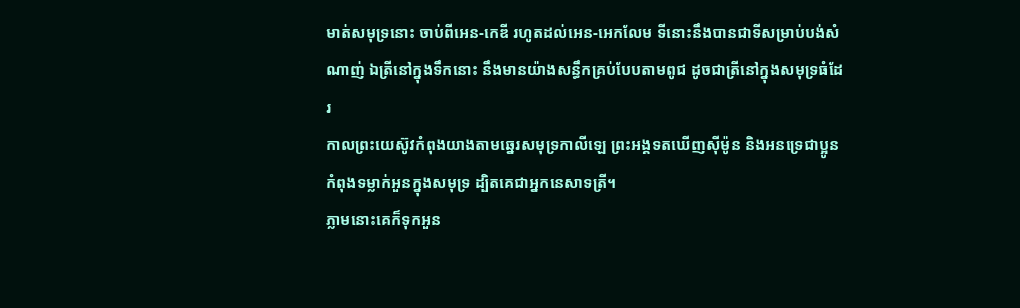មាត់សមុទ្រនោះ ចាប់ពីអេន-កេឌី រហូតដល់អេន-អេកលែម ទីនោះនឹងបានជាទីសម្រាប់បង់សំណាញ់ ឯត្រីនៅក្នុងទឹកនោះ នឹងមានយ៉ាងសន្ធឹកគ្រប់បែបតាមពូជ ដូចជាត្រីនៅក្នុងសមុទ្រធំដែរ
កាលព្រះយេស៊ូវកំពុងយាងតាមឆ្នេរសមុទ្រកាលីឡេ ព្រះអង្គទតឃើញស៊ីម៉ូន និងអនទ្រេជាប្អូន កំពុងទម្លាក់អួនក្នុងសមុទ្រ ដ្បិតគេជាអ្នកនេសាទត្រី។
ភ្លាមនោះគេក៏ទុកអួន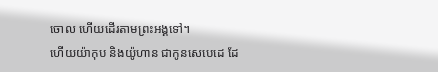ចោល ហើយដើរតាមព្រះអង្គទៅ។
ហើយយ៉ាកុប និងយ៉ូហាន ជាកូនសេបេដេ ដែ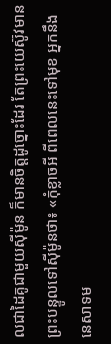លជាដៃគូជាមួយស៊ីម៉ូន ក៏មានចិត្តដូច្នោះដែរ តែព្រះយេស៊ូវមានព្រះបន្ទូលទៅស៊ីម៉ូនថា៖ «កុំខ្លាចអី ពីពេលនេះទៅមុខ អ្នកនឹងនេសាទម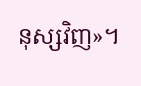នុស្សវិញ»។